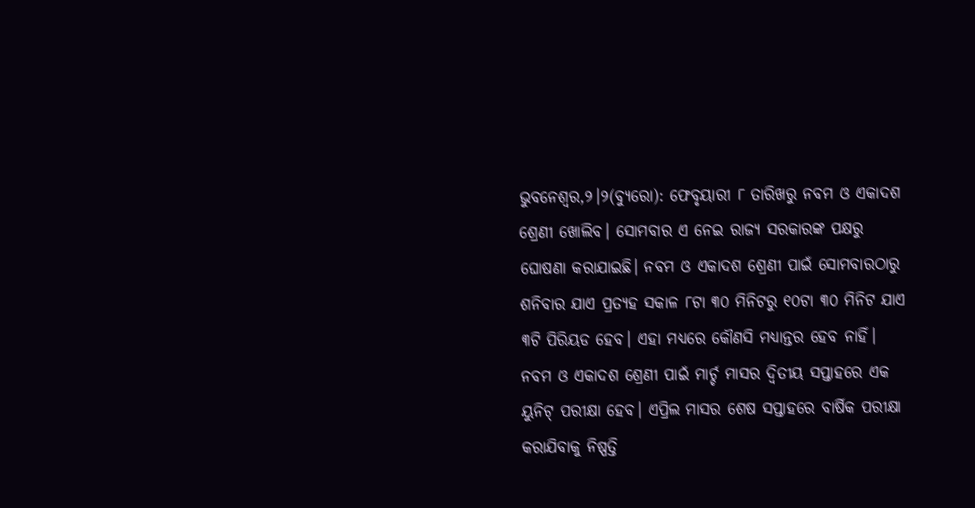ଭୁବନେଶ୍ୱର,୨।୨(ବ୍ୟୁରୋ): ଫେବୃୟାରୀ ୮ ତାରିଖରୁ ନବମ ଓ ଏକାଦଶ ଶ୍ରେଣୀ ଖୋଲିବ। ସୋମବାର ଏ ନେଇ ରାଜ୍ୟ ସରକାରଙ୍କ ପକ୍ଷରୁ ଘୋଷଣା କରାଯାଇଛି। ନବମ ଓ ଏକାଦଶ ଶ୍ରେଣୀ ପାଇଁ ସୋମବାରଠାରୁ ଶନିବାର ଯାଏ ପ୍ରତ୍ୟହ ସକାଳ ୮ଟା ୩୦ ମିନିଟରୁ ୧୦ଟା ୩୦ ମିନିଟ ଯାଏ ୩ଟି ପିରିୟଡ ହେବ। ଏହା ମଧ୍ୟରେ କୌଣସି ମଧ୍ୟାନ୍ତର ହେବ ନାହିଁ। ନବମ ଓ ଏକାଦଶ ଶ୍ରେଣୀ ପାଇଁ ମାର୍ଚ୍ଚ ମାସର ଦ୍ୱିତୀୟ ସପ୍ତାହରେ ଏକ ୟୁନିଟ୍ ପରୀକ୍ଷା ହେବ। ଏପ୍ରିଲ ମାସର ଶେଷ ସପ୍ତାହରେ ବାର୍ଷିକ ପରୀକ୍ଷା କରାଯିବାକୁ ନିଷ୍ପତ୍ତି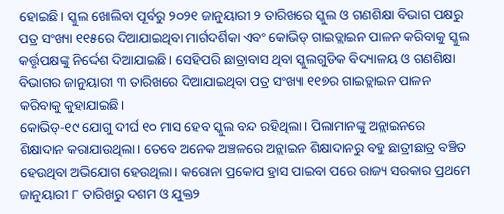ହୋଇଛି। ସ୍କୁଲ ଖୋଲିବା ପୂର୍ବରୁ ୨୦୨୧ ଜାନୁୟାରୀ ୨ ତାରିଖରେ ସ୍କୁଲ ଓ ଗଣଶିକ୍ଷା ବିଭାଗ ପକ୍ଷରୁ ପତ୍ର ସଂଖ୍ୟା ୧୧୫ରେ ଦିଆଯାଇଥିବା ମାର୍ଗଦର୍ଶିକା ଏବଂ କୋଭିଡ୍ ଗାଇଡ୍ଲାଇନ ପାଳନ କରିବାକୁ ସ୍କୁଲ କର୍ତ୍ତୃପକ୍ଷଙ୍କୁ ନିର୍ଦ୍ଦେଶ ଦିଆଯାଇଛି। ସେହିପରି ଛାତ୍ରାବାସ ଥିବା ସ୍କୁଲଗୁଡିକ ବିଦ୍ୟାଳୟ ଓ ଗଣଶିକ୍ଷା ବିଭାଗର ଜାନୁୟାରୀ ୩ ତାରିଖରେ ଦିଆଯାଇଥିବା ପତ୍ର ସଂଖ୍ୟା ୧୧୭ର ଗାଇଡ୍ଲାଇନ ପାଳନ କରିବାକୁ କୁହାଯାଇଛି।
କୋଭିଡ୍-୧୯ ଯୋଗୁ ଦୀର୍ଘ ୧୦ ମାସ ହେବ ସ୍କୁଲ ବନ୍ଦ ରହିଥିଲା। ପିଲାମାନଙ୍କୁ ଅନ୍ଲାଇନରେ ଶିକ୍ଷାଦାନ କରାଯାଉଥିଲା। ତେବେ ଅନେକ ଅଞ୍ଚଳରେ ଅନ୍ଲାଇନ ଶିକ୍ଷାଦାନରୁ ବହୁ ଛାତ୍ରୀଛାତ୍ର ବଞ୍ଚିତ ହେଉଥିବା ଅଭିଯୋଗ ହେଉଥିଲା। କରୋନା ପ୍ରକୋପ ହ୍ରାସ ପାଇବା ପରେ ରାଜ୍ୟ ସରକାର ପ୍ରଥମେ ଜାନୁୟାରୀ ୮ ତାରିଖରୁ ଦଶମ ଓ ଯୁକ୍ତ୨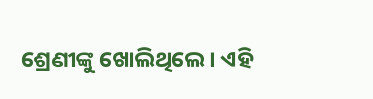ଶ୍ରେଣୀଙ୍କୁ ଖୋଲିଥିଲେ। ଏହି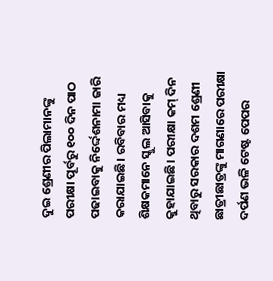ଦୁଇ ଶ୍ରେଣୀର ପିଲାମାନଙ୍କୁ ପରୀକ୍ଷା ପୂର୍ବରୁ ୧୦୦ ଦିନ ପାଠ ପଢାଇବାକୁ ନିର୍ଦ୍ଦେଶନାମା ଜାରି କରାଯାଇଛି। ରବିବାର ମଧ୍ୟ ଶିକ୍ଷକମାନେ ସ୍କୁଲ ଆସିବାକୁ କୁହାଯାଇଛି। ପରୀକ୍ଷା କମ୍ ଦିନ ଥିବାରୁ ସରକାର ଦଶମ ଶ୍ରେଣୀ ଛାତ୍ରୀଛାତ୍ରଙ୍କୁ ମାଗଣାରେ ପରୀକ୍ଷା ଦର୍ପଣ ଭଳି ଟେଷ୍ଟ ପେପର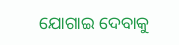ଯୋଗାଇ ଦେବାକୁ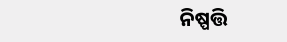ନିଷ୍ପତ୍ତି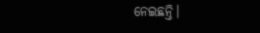ନେଇଛନ୍ତି।